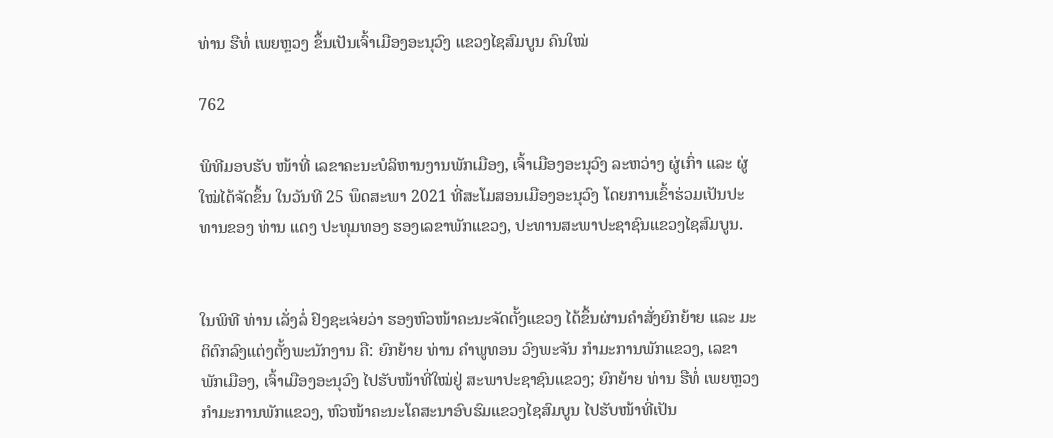ທ່ານ ຮືທໍ່ ເພຍຫຼວງ ຂຶ້ນເປັນເຈົ້າເມືອງອະນຸວົງ ແຂວງໄຊສົມບູນ ຄົນໃໝ່

762

ພິທີມອບຮັບ ໜ້າທີ່ ເລຂາຄະນະບໍລິຫານງານພັກເມືອງ, ເຈົ້າເມືອງອະນຸວົງ ລະຫວ່າງ ຜູ່ເກົ່າ ແລະ ຜູ່ໃໝ່ໄດ້ຈັດຂຶ້ນ ໃນວັນທີ 25 ພຶດສະພາ 2021 ທີ່ສະໂມສອນເມືອງອະນຸວົງ ໂດຍການເຂົ້າຮ່ວມເປັນປະທານຂອງ ທ່ານ ແດງ ປະທຸມທອງ ຮອງເລຂາພັກແຂວງ, ປະທານສະພາປະຊາຊົນແຂວງໄຊສົມບູນ.


ໃນພິທີ ທ່ານ ເລັ່ງລໍ່ ຢົງຊະເຈ່ຍວ່າ ຮອງຫົວໜ້າຄະນະຈັດຕັ້ງແຂວງ ໄດ້ຂຶ້ນຜ່ານຄໍາສັ່ງຍົກຍ້າຍ ແລະ ມະຕິຕົກລົງແຕ່ງຕັ້ງພະນັກງານ ຄື: ຍົກຍ້າຍ ທ່ານ ຄໍາພູທອນ ວົງພະຈັນ ກໍາມະການພັກແຂວງ, ເລຂາພັກເມືອງ, ເຈົ້າເມືອງອະນຸວົງ ໄປຮັບໜ້າທີ່ໃໝ່ຢູ່ ສະພາປະຊາຊົນແຂວງ; ຍົກຍ້າຍ ທ່ານ ຮືທໍ່ ເພຍຫຼວງ ກໍາມະການພັກແຂວງ, ຫົວໜ້າຄະນະໂຄສະນາອົບຮົມແຂວງໄຊສົມບູນ ໄປຮັບໜ້າທີ່ເປັນ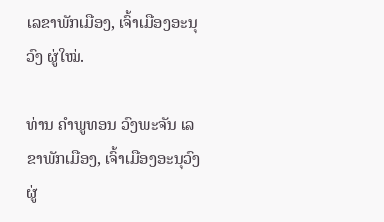ເລຂາພັກເມືອງ, ເຈົ້າເມືອງອະນຸວົງ ຜູ່ໃໝ່.

ທ່ານ ຄໍາພູທອນ ວົງພະຈັນ ເລຂາພັກເມືອງ, ເຈົ້າເມືອງອະນຸວົງ ຜູ່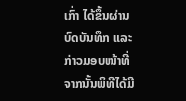ເກົ່າ ໄດ້ຂຶ້ນຜ່ານບົດບັນທຶກ ແລະ ກ່າວມອບໜ້າທີ່ ຈາກນັ້ນພິທີໄດ້ມີ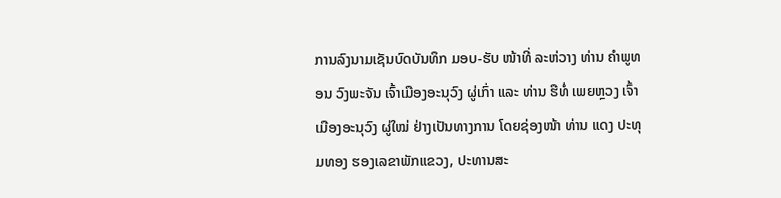ການລົງນາມເຊັນບົດບັນທຶກ ມອບ-ຮັບ ໜ້າທີ່ ລະຫ່ວາງ ທ່ານ ຄໍາພູທອນ ວົງພະຈັນ ເຈົ້າເມືອງອະນຸວົງ ຜູ່ເກົ່າ ແລະ ທ່ານ ຮືທໍ່ ເພຍຫຼວງ ເຈົ້າເມືອງອະນຸວົງ ຜູ່ໃໝ່ ຢ່າງເປັນທາງການ ໂດຍຊ່ອງໜ້າ ທ່ານ ແດງ ປະທຸມທອງ ຮອງເລຂາພັກແຂວງ, ປະທານສະ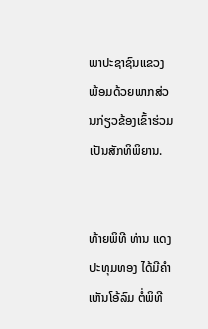ພາປະຊາຊົນແຂວງ ພ້ອມດ້ວຍພາກສ່ວນກ່ຽວຂ້ອງເຂົ້າຮ່ວມເປັນສັກທິພິຍານ.


ທ້າຍພິທີ ທ່ານ ແດງປະທຸມທອງ ໄດ້ມີຄໍາເຫັນໂອ້ລົມ ຕໍ່ພິທີ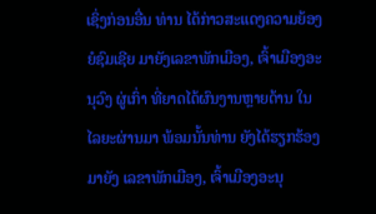ເຊິ່ງກ່ອນອື່ນ ທ່ານ ໄດ້ກ່າວສະແດງຄວາມຍ້ອງຍໍຊົມເຊີຍ ມາຍັງເລຂາພັກເມືອງ, ເຈົ້າເມືອງອະນຸວົງ ຜູ່ເກົ່າ ທີ່ຍາດໄດ້ຜົນງານຫຼາຍດ້ານ ໃນໄລຍະຜ່ານມາ ພ້ອມນັ້ນທ່ານ ຍັງໄດ້ຮຽກຮ້ອງມາຍັງ ເລຂາພັກເມືອງ, ເຈົ້າເມືອງອະນຸ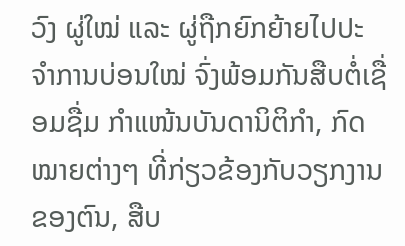ວົງ ຜູ່ໃໝ່ ແລະ ຜູ່ຖືກຍົກຍ້າຍໄປປະຈໍາການບ່ອນໃໝ່ ຈົ່ງພ້ອມກັນສືບຕໍ່ເຊື່ອມຊື່ມ ກໍາແໜ້ນບັນດານິຕິກໍາ, ກົດໝາຍຕ່າງໆ ທີ່ກ່ຽວຂ້ອງກັບວຽກງານຂອງຕົນ, ສືບ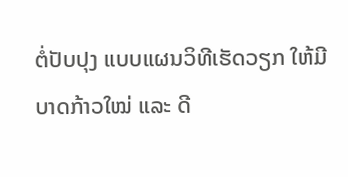ຕໍ່ປັບປຸງ ແບບແຜນວິທີເຮັດວຽກ ໃຫ້ມີບາດກ້າວໃໝ່ ແລະ ດີ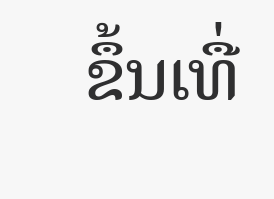ຂຶ້ນເທື່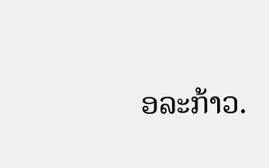ອລະກ້າວ.